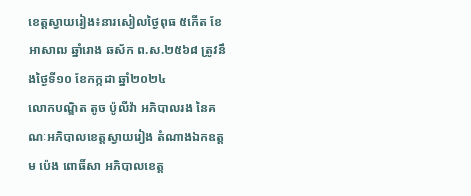ខេត្តស្វាយរៀង៖នារសៀលថ្ងៃពុធ ៥កើត ខែអាសាឍ ឆ្នាំរោង ឆស័ក ព.ស.២៥៦៨ ត្រូវនឹងថ្ងៃទី១០ ខែកក្កដា ឆ្នាំ២០២៤
លោកបណ្ឌិត តូច ប៉ូលីវ៉ា អភិបាលរង នៃគណៈអភិបាលខេត្តស្វាយរៀង តំណាងឯកឧត្តម ប៉េង ពោធិ៍សា អភិបាលខេត្ត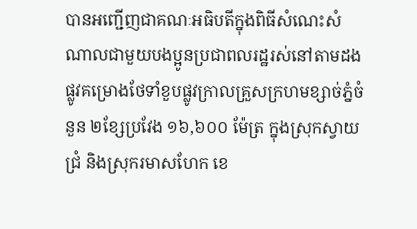បានអញ្ជើញជាគណៈអធិបតីក្នុងពិធីសំណេះសំណាលជាមួយបងប្អូនប្រជាពលរដ្ឋរស់នៅតាមដងផ្លូវគម្រោងថែទាំខួបផ្លូវក្រាលគ្រួសក្រហមខ្សាច់ភ្នំចំនួន ២ខ្សែប្រវែង ១៦,៦០០ ម៉ែត្រ ក្នុងស្រុកស្វាយជ្រំ និងស្រុករមាសហែក ខេ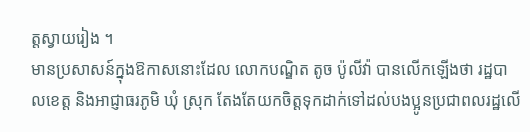ត្តស្វាយរៀង ។
មានប្រសាសន៍ក្នុងឱកាសនោះដែល លោកបណ្ឌិត តូច ប៉ូលីវ៉ា បានលើកឡើងថា រដ្ឋបាលខេត្ត និងអាជ្ញាធរភូមិ ឃុំ ស្រុក តែងតែយកចិត្តទុកដាក់ទៅដល់បងប្អូនប្រជាពលរដ្ឋលើ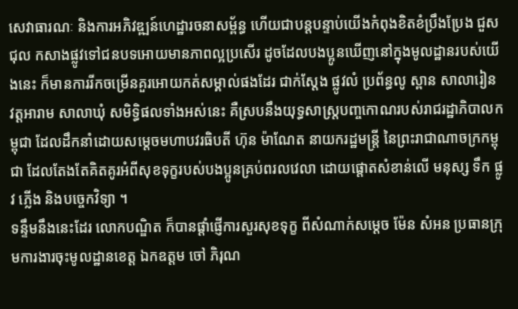សេវាធារណៈ និងការអភិវឌ្ឍន៍ហេដ្ឋារចនាសម្ព័ន្ធ ហើយជាបន្តបន្ទាប់យើងកំពុងខិតខំប្រឹងប្រែង ជួសជុល កសាងផ្លូវទៅជនបទអោយមានភាពល្អប្រសើរ ដូចដែលបងប្អូនឃើញនៅក្នុងមូលដ្ឋានរបស់យើងនេះ ក៏មានការរីកចម្រើនគួរអោយកត់សម្គាល់ផងដែរ ជាក់ស្តែង ផ្លូវលំ ប្រព័ន្ធលូ ស្ពាន សាលារៀន វត្តអារាម សាលាឃុំ សមិទ្ធិផលទាំងអស់នេះ គឺស្របនឹងយុទ្ធសាស្រ្តបញ្ចកោណរបស់រាជរដ្ឋាភិបាលកម្ពុជា ដែលដឹកនាំដោយសម្តេចមហាបវរធិបតី ហ៊ុន ម៉ាណែត នាយករដ្ឋមន្រ្តី នៃព្រះរាជាណាចក្រកម្ពុជា ដែលតែងតែគិតគូរអំពីសុខទុក្ខរបស់បងប្អូនគ្រប់ពរលវេលា ដោយផ្តោតសំខាន់លើ មនុស្ស ទឹក ផ្លូវ ភ្លើង និងបច្ចេកវិទ្យា ។
ទន្ទឹមនឹងនេះដែរ លោកបណ្ឌិត ក៏បានផ្តាំផ្ញើការសួរសុខទុក្ខ ពីសំណាក់សម្តេច ម៉ែន សំអន ប្រធានក្រុមការងារចុះមូលដ្ឋានខេត្ត ឯកឧត្តម ចៅ ភិរុណ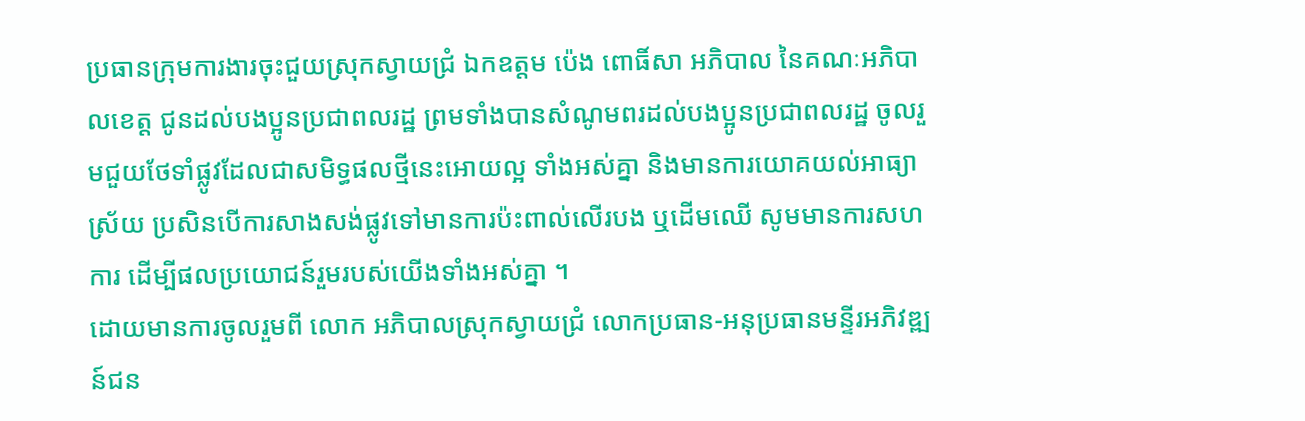ប្រធានក្រុមការងារចុះជួយស្រុកស្វាយជ្រំ ឯកឧត្តម ប៉េង ពោធិ៍សា អភិបាល នៃគណៈអភិបាលខេត្ត ជូនដល់បងប្អូនប្រជាពលរដ្ឋ ព្រមទាំងបានសំណូមពរដល់បងប្អូនប្រជាពលរដ្ឋ ចូលរួមជួយថែទាំផ្លូវដែលជាសមិទ្ធផលថ្មីនេះអោយល្អ ទាំងអស់គ្នា និងមានការយោគយល់អាធ្យាស្រ័យ ប្រសិនបើការសាងសង់ផ្លូវទៅមានការប៉ះពាល់លើរបង ឬដើមឈើ សូមមានការសហការ ដើម្បីផលប្រយោជន៍រួមរបស់យើងទាំងអស់គ្នា ។
ដោយមានការចូលរួមពី លោក អភិបាលស្រុកស្វាយជ្រំ លោកប្រធាន-អនុប្រធានមន្ទីរអភិវឌ្ឍន៍ជន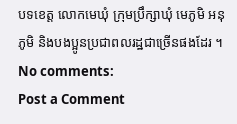បទខេត្ត លោកមេឃុំ ក្រុមប្រឹក្សាឃុំ មេភូមិ អនុភូមិ និងបងប្អូនប្រជាពលរដ្ឋជាច្រើនផងដែរ ។
No comments:
Post a Comment